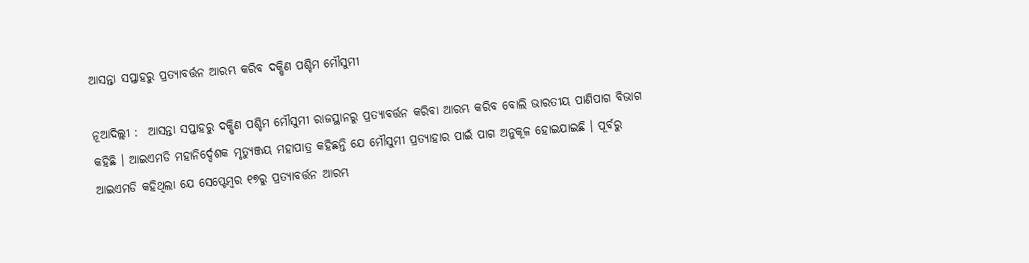ଆସନ୍ତା ସପ୍ତାହରୁ ପ୍ରତ୍ୟାବର୍ତ୍ତନ ଆରମ୍ଭ କରିବ ଦକ୍ଷିଣ ପଶ୍ଚିମ ମୌସୁମୀ

ନୂଆଦିଲ୍ଲୀ :  ଆସନ୍ତା ସପ୍ତାହରୁ ଦକ୍ଷିଣ ପଶ୍ଚିମ ମୌସୁମୀ ରାଜସ୍ଥାନରୁ ପ୍ରତ୍ୟାବର୍ତ୍ତନ କରିବା ଆରମ୍ଭ କରିବ ବୋଲି ଭାରତୀୟ ପାଣିପାଗ ବିଭାଗ କହିଛି । ଆଇଏମଡି ମହାନିର୍ଦ୍ଦେଶକ ମୃତ୍ୟୁଞ୍ଜୟ ମହାପାତ୍ର କହିଛନ୍ତି ଯେ ମୌସୁମୀ ପ୍ରତ୍ୟାହାର ପାଇଁ ପାଗ ଅନୁକୂଳ ହୋଇଯାଇଛି । ପୂର୍ବରୁ ଆଇଏମଡି କହିଥିଲା ଯେ ସେପ୍ଟେମ୍ବର ୧୭ରୁ ପ୍ରତ୍ୟାବର୍ତ୍ତନ ଆରମ୍ଭ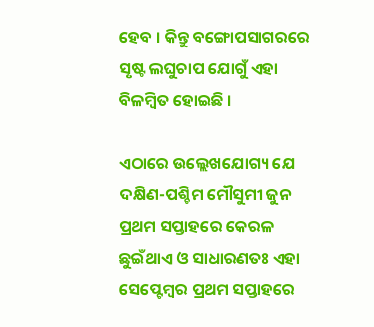ହେବ । କିନ୍ତୁ ବଙ୍ଗୋପସାଗରରେ ସୃଷ୍ଟ ଲଘୁଚାପ ଯୋଗୁଁ ଏହା ବିଳମ୍ବିତ ହୋଇଛି ।

ଏଠାରେ ଉଲ୍ଲେଖଯୋଗ୍ୟ ଯେ ଦକ୍ଷିଣ-ପଶ୍ଚିମ ମୌସୁମୀ ଜୁନ ପ୍ରଥମ ସପ୍ତାହରେ କେରଳ ଛୁଇଁଥାଏ ଓ ସାଧାରଣତଃ ଏହା ସେପ୍ଟେମ୍ବର ପ୍ରଥମ ସପ୍ତାହରେ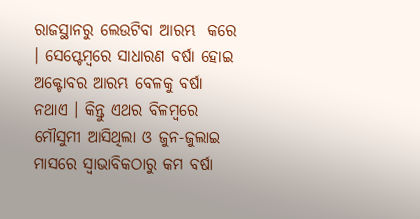ରାଜସ୍ଥାନରୁ ଲେଉଟିବା ଆରମ୍ଭ  କରେ । ସେପ୍ଟେମ୍ବରେ ସାଧାରଣ ବର୍ଷା ହୋଇ ଅକ୍ଟୋବର ଆରମ୍ଭ ବେଳକୁ ବର୍ଷା ନଥାଏ । କିନ୍ତୁ ଏଥର ବିଳମ୍ବରେ ମୌସୁମୀ ଆସିଥିଲା ଓ ଜୁନ-ଜୁଲାଇ ମାସରେ ସ୍ୱାଭାବିକଠାରୁ କମ ବର୍ଷା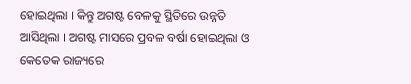ହୋଇଥିଲା । କିନ୍ତୁ ଅଗଷ୍ଟ ବେଳକୁ ସ୍ଥିତିରେ ଉନ୍ନତି ଆସିଥିଲା । ଅଗଷ୍ଟ ମାସରେ ପ୍ରବଳ ବର୍ଷା ହୋଇଥିଲା ଓ କେତେକ ରାଜ୍ୟରେ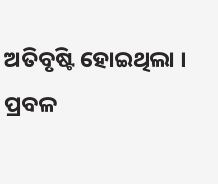ଅତିବୃଷ୍ଟି ହୋଇଥିଲା । ପ୍ରବଳ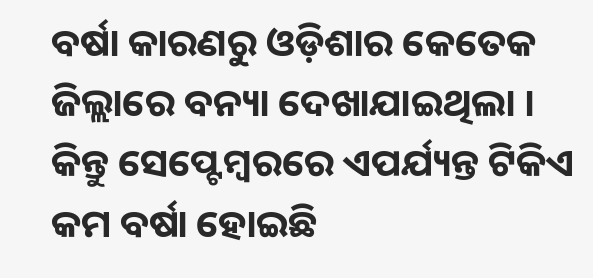ବର୍ଷା କାରଣରୁ ଓଡ଼ିଶାର କେତେକ ଜିଲ୍ଲାରେ ବନ୍ୟା ଦେଖାଯାଇଥିଲା । କିନ୍ତୁ ସେପ୍ଟେମ୍ବରରେ ଏପର୍ଯ୍ୟନ୍ତ ଟିକିଏ କମ ବର୍ଷା ହୋଇଛି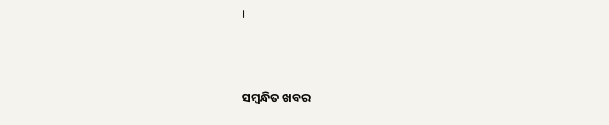।



ସମ୍ବନ୍ଧିତ ଖବର